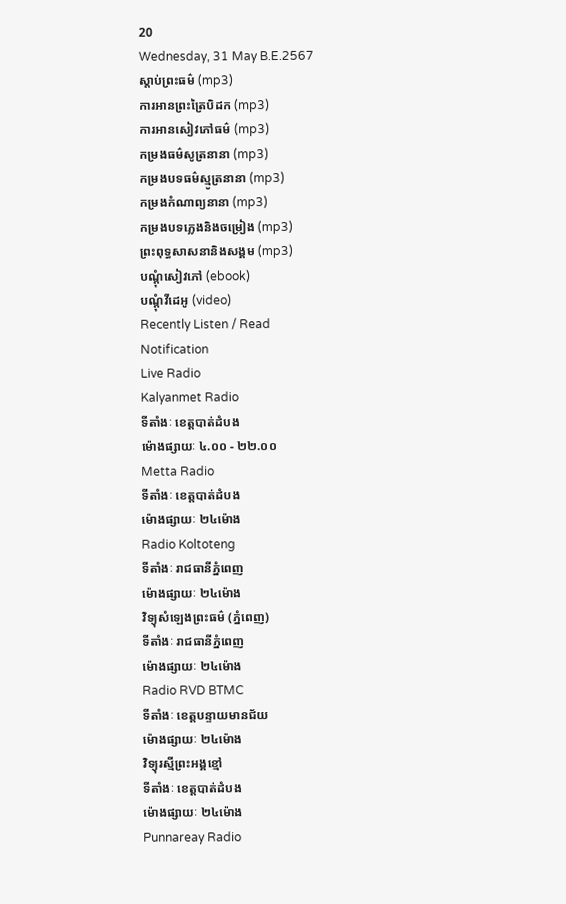20
Wednesday, 31 May B.E.2567
ស្តាប់ព្រះធម៌ (mp3)
ការអានព្រះត្រៃបិដក (mp3)
ការអានសៀវភៅធម៌ (mp3)
កម្រងធម៌សូត្រនានា (mp3)
កម្រងបទធម៌ស្មូត្រនានា (mp3)
កម្រងកំណាព្យនានា (mp3)
កម្រងបទភ្លេងនិងចម្រៀង (mp3)
ព្រះពុទ្ធសាសនានិងសង្គម (mp3)
បណ្តុំសៀវភៅ (ebook)
បណ្តុំវីដេអូ (video)
Recently Listen / Read
Notification
Live Radio
Kalyanmet Radio
ទីតាំងៈ ខេត្តបាត់ដំបង
ម៉ោងផ្សាយៈ ៤.០០ - ២២.០០
Metta Radio
ទីតាំងៈ ខេត្តបាត់ដំបង
ម៉ោងផ្សាយៈ ២៤ម៉ោង
Radio Koltoteng
ទីតាំងៈ រាជធានីភ្នំពេញ
ម៉ោងផ្សាយៈ ២៤ម៉ោង
វិទ្យុសំឡេងព្រះធម៌ (ភ្នំពេញ)
ទីតាំងៈ រាជធានីភ្នំពេញ
ម៉ោងផ្សាយៈ ២៤ម៉ោង
Radio RVD BTMC
ទីតាំងៈ ខេត្តបន្ទាយមានជ័យ
ម៉ោងផ្សាយៈ ២៤ម៉ោង
វិទ្យុរស្មីព្រះអង្គខ្មៅ
ទីតាំងៈ ខេត្តបាត់ដំបង
ម៉ោងផ្សាយៈ ២៤ម៉ោង
Punnareay Radio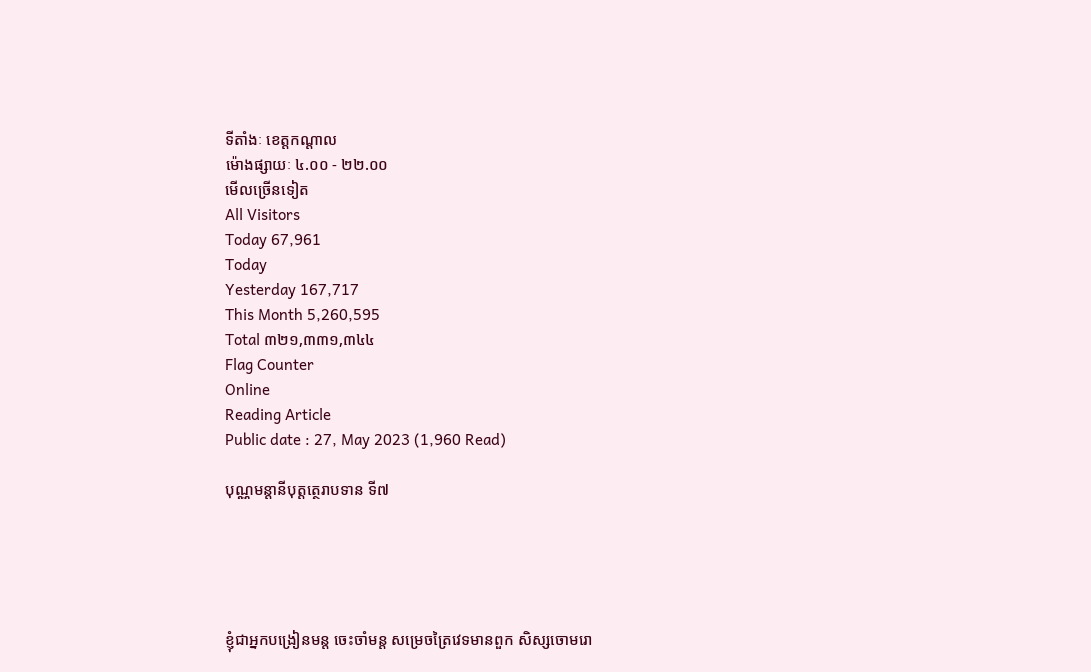ទីតាំងៈ ខេត្តកណ្តាល
ម៉ោងផ្សាយៈ ៤.០០ - ២២.០០
មើលច្រើនទៀត
All Visitors
Today 67,961
Today
Yesterday 167,717
This Month 5,260,595
Total ៣២១,៣៣១,៣៤៤
Flag Counter
Online
Reading Article
Public date : 27, May 2023 (1,960 Read)

បុណ្ណមន្តានីបុត្តត្ថេរាបទាន ទី៧





ខ្ញុំជាអ្នកបង្រៀនមន្ត ចេះចាំមន្ត សម្រេចត្រៃវេទមានពួក សិស្សចោមរោ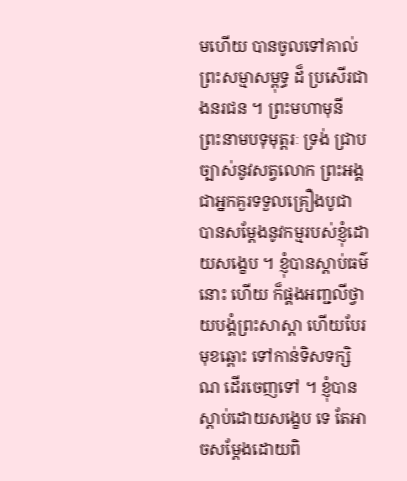មហើយ បានចូលទៅគាល់ព្រះសម្មាសម្ពុទ្ធ ដ៏ ប្រសើរជាងនរជន ។ ព្រះមហាមុនី ព្រះនាមបទុមុត្តរៈ ទ្រង់ ជ្រាបច្បាស់នូវសត្វលោក ព្រះអង្គជាអ្នកគួរទទួលគ្រឿងបូជា បានសម្តែងនូវកម្មរបស់ខ្ញុំដោយសង្ខេប ។ ខ្ញុំបានស្តាប់ធម៌នោះ ហើយ ក៏ផ្គងអញ្ជលីថ្វាយបង្គំព្រះសាស្តា ហើយបែរមុខឆ្ពោះ ទៅកាន់ទិសទក្សិណ ដើរចេញទៅ ។ ខ្ញុំបានស្តាប់ដោយសង្ខេប ទេ តែអាចសម្តែងដោយពិ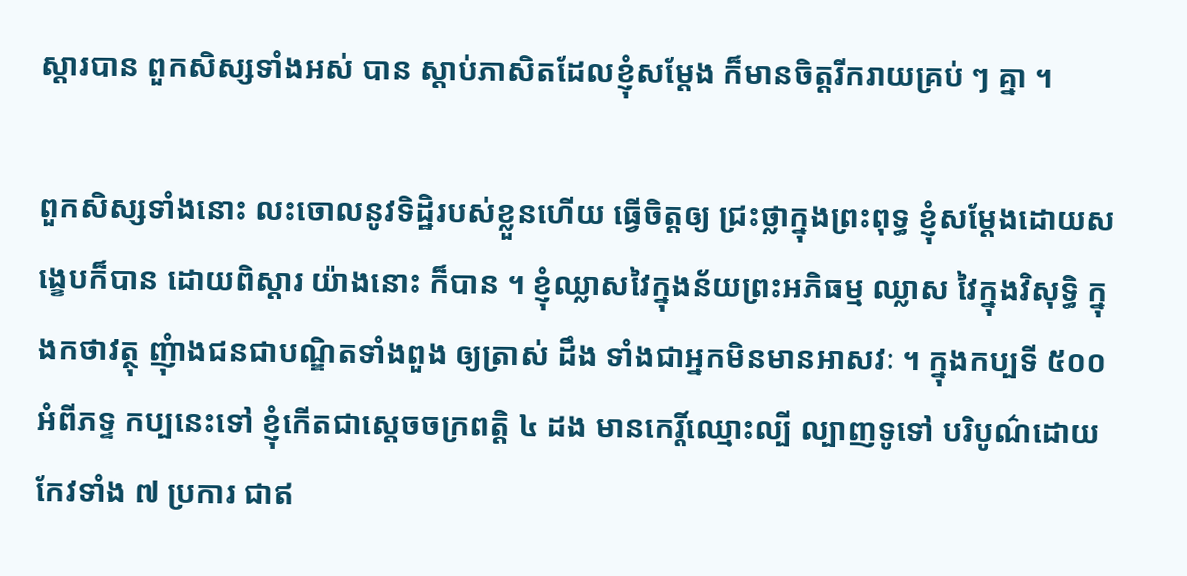ស្តារបាន ពួកសិស្សទាំងអស់ បាន ស្តាប់ភាសិតដែលខ្ញុំសម្តែង ក៏មានចិត្តរីករាយគ្រប់ ៗ គ្នា ។

ពួកសិស្សទាំងនោះ លះចោលនូវទិដ្ឋិរបស់ខ្លួនហើយ ធ្វើចិត្តឲ្យ ជ្រះថ្លាក្នុងព្រះពុទ្ធ ខ្ញុំសម្តែងដោយសង្ខេបក៏បាន ដោយពិស្តារ យ៉ាងនោះ ក៏បាន ។ ខ្ញុំឈ្លាសវៃក្នុងន័យព្រះអភិធម្ម ឈ្លាស វៃក្នុងវិសុទ្ធិ ក្នុងកថាវត្ថុ ញុំាងជនជាបណ្ឌិតទាំងពួង ឲ្យត្រាស់ ដឹង ទាំងជាអ្នកមិនមានអាសវៈ ។ ក្នុងកប្បទី ៥០០ អំពីភទ្ទ កប្បនេះទៅ ខ្ញុំកើតជាស្តេចចក្រពត្តិ ៤ ដង មានកេរ្តិ៍ឈ្មោះល្បី ល្បាញទូទៅ បរិបូណ៌ដោយកែវទាំង ៧ ប្រការ ជាឥ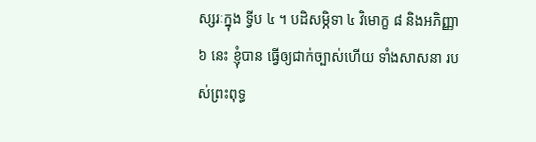ស្សរៈក្នុង ទ្វីប ៤ ។ បដិសម្ភិទា ៤ វិមោក្ខ ៨ និងអភិញ្ញា ៦ នេះ ខ្ញុំបាន ធ្វើឲ្យជាក់ច្បាស់ហើយ ទាំងសាសនា របស់ព្រះពុទ្ធ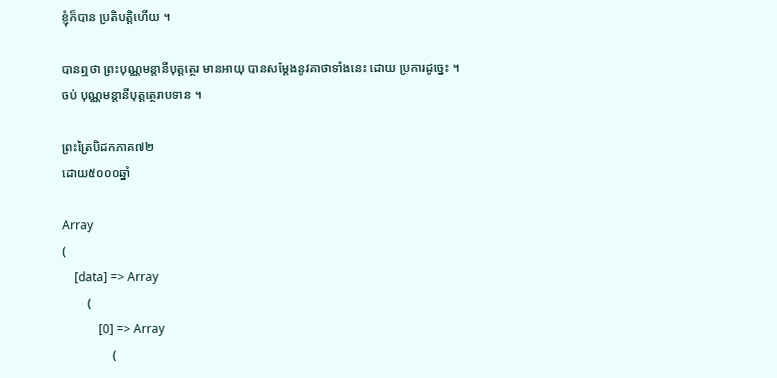ខ្ញុំក៏បាន ប្រតិបត្តិហើយ ។

បានឮថា ព្រះបុណ្ណមន្តានីបុត្តត្ថេរ មានអាយុ បានសម្តែងនូវគាថាទាំងនេះ ដោយ ប្រការដូច្នេះ ។ ចប់ បុណ្ណមន្តានីបុត្តត្ថេរាបទាន ។

ព្រះត្រៃបិដកភាគ៧២
ដោយ៥០០០ឆ្នាំ

Array
(
    [data] => Array
        (
            [0] => Array
                (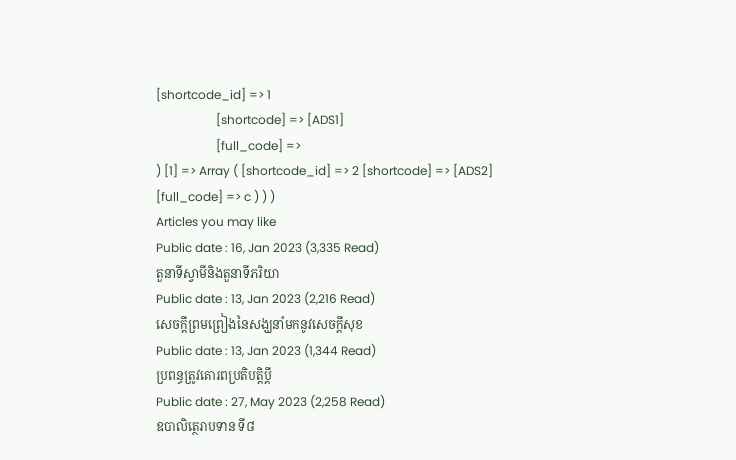[shortcode_id] => 1
                    [shortcode] => [ADS1]
                    [full_code] =>
) [1] => Array ( [shortcode_id] => 2 [shortcode] => [ADS2] [full_code] => c ) ) )
Articles you may like
Public date : 16, Jan 2023 (3,335 Read)
តួនាទីស្វាមីនិងតួនាទីភរិយា
Public date : 13, Jan 2023 (2,216 Read)
សេចក្តីព្រមព្រៀងនៃសង្ឃនាំមកនូវសេចក្តីសុខ
Public date : 13, Jan 2023 (1,344 Read)
ប្រពន្ធត្រូវគោរពប្រតិបត្តិប្ដី
Public date : 27, May 2023 (2,258 Read)
ឧបាលិត្ថេរាបទាន ទី៨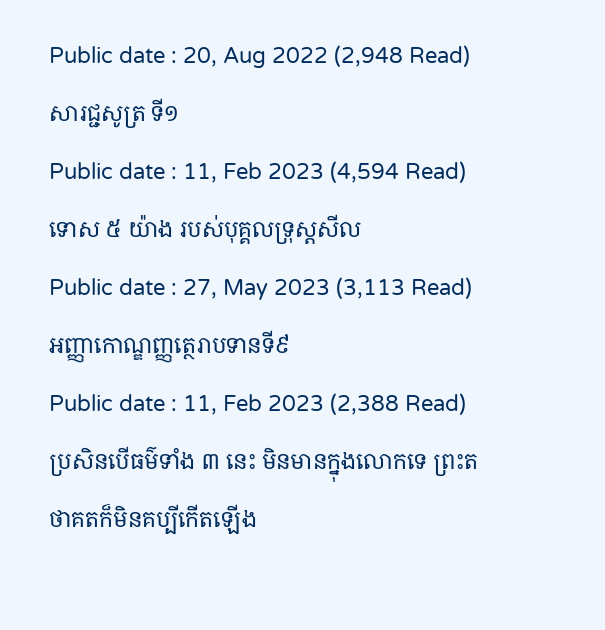Public date : 20, Aug 2022 (2,948 Read)
សារជ្ជសូត្រ ទី១
Public date : 11, Feb 2023 (4,594 Read)
ទោស ៥ យ៉ាង របស់បុគ្គលទ្រុស្តសីល
Public date : 27, May 2023 (3,113 Read)
អញ្ញាកោណ្ឌញ្ញត្ថេរាបទានទី៩
Public date : 11, Feb 2023 (2,388 Read)
ប្រសិនបើធម៌ទាំង ៣ នេះ មិនមានក្នុងលោកទេ ព្រះតថាគតក៏មិនគប្បីកើតឡើង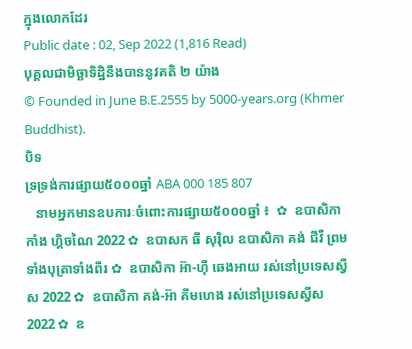ក្នុងលោកដែរ
Public date : 02, Sep 2022 (1,816 Read)
បុគ្គលជាមិច្ឆាទិដ្ឋិនឹងបាននូវគតិ ២ យ៉ាង
© Founded in June B.E.2555 by 5000-years.org (Khmer Buddhist).
បិទ
ទ្រទ្រង់ការផ្សាយ៥០០០ឆ្នាំ ABA 000 185 807
   នាមអ្នកមានឧបការៈចំពោះការផ្សាយ៥០០០ឆ្នាំ ៖  ✿  ឧបាសិកា កាំង ហ្គិចណៃ 2022 ✿  ឧបាសក ធី សុរ៉ិល ឧបាសិកា គង់ ជីវី ព្រមទាំងបុត្រាទាំងពីរ ✿  ឧបាសិកា អ៊ា-ហុី ឆេងអាយ រស់នៅប្រទេសស្វីស 2022 ✿  ឧបាសិកា គង់-អ៊ា គីមហេង រស់នៅប្រទេសស្វីស  2022 ✿  ឧ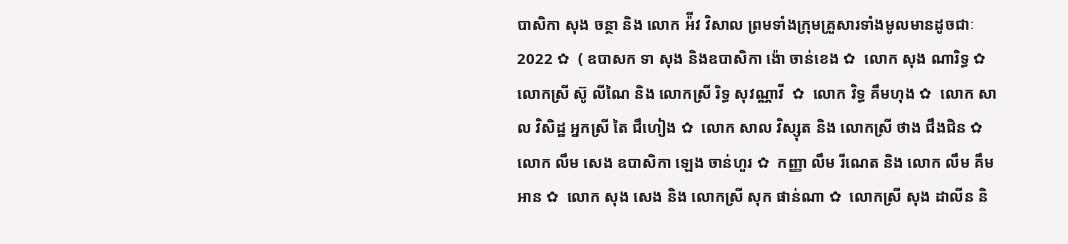បាសិកា សុង ចន្ថា និង លោក អ៉ីវ វិសាល ព្រមទាំងក្រុមគ្រួសារទាំងមូលមានដូចជាៈ 2022 ✿  ( ឧបាសក ទា សុង និងឧបាសិកា ង៉ោ ចាន់ខេង ✿  លោក សុង ណារិទ្ធ ✿  លោកស្រី ស៊ូ លីណៃ និង លោកស្រី រិទ្ធ សុវណ្ណាវី  ✿  លោក វិទ្ធ គឹមហុង ✿  លោក សាល វិសិដ្ឋ អ្នកស្រី តៃ ជឹហៀង ✿  លោក សាល វិស្សុត និង លោកស្រី ថាង ជឹងជិន ✿  លោក លឹម សេង ឧបាសិកា ឡេង ចាន់ហួរ ✿  កញ្ញា លឹម រីណេត និង លោក លឹម គឹមអាន ✿  លោក សុង សេង និង លោកស្រី សុក ផាន់ណា ✿  លោកស្រី សុង ដាលីន និ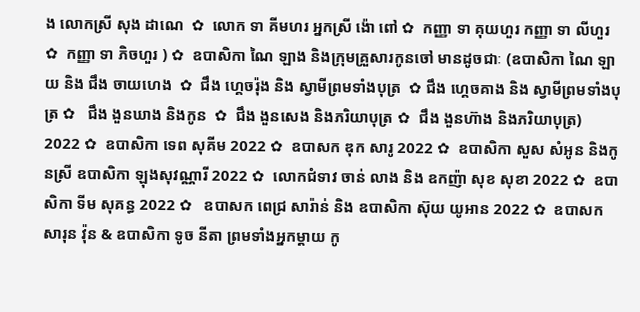ង លោកស្រី សុង ដាណេ  ✿  លោក ទា គីមហរ អ្នកស្រី ង៉ោ ពៅ ✿  កញ្ញា ទា គុយហួរ កញ្ញា ទា លីហួរ ✿  កញ្ញា ទា ភិចហួរ ) ✿  ឧបាសិកា ណៃ ឡាង និងក្រុមគ្រួសារកូនចៅ មានដូចជាៈ (ឧបាសិកា ណៃ ឡាយ និង ជឹង ចាយហេង  ✿  ជឹង ហ្គេចរ៉ុង និង ស្វាមីព្រមទាំងបុត្រ  ✿ ជឹង ហ្គេចគាង និង ស្វាមីព្រមទាំងបុត្រ ✿   ជឹង ងួនឃាង និងកូន  ✿  ជឹង ងួនសេង និងភរិយាបុត្រ ✿  ជឹង ងួនហ៊ាង និងភរិយាបុត្រ)  2022 ✿  ឧបាសិកា ទេព សុគីម 2022 ✿  ឧបាសក ឌុក សារូ 2022 ✿  ឧបាសិកា សួស សំអូន និងកូនស្រី ឧបាសិកា ឡុងសុវណ្ណារី 2022 ✿  លោកជំទាវ ចាន់ លាង និង ឧកញ៉ា សុខ សុខា 2022 ✿  ឧបាសិកា ទីម សុគន្ធ 2022 ✿   ឧបាសក ពេជ្រ សារ៉ាន់ និង ឧបាសិកា ស៊ុយ យូអាន 2022 ✿  ឧបាសក សារុន វ៉ុន & ឧបាសិកា ទូច នីតា ព្រមទាំងអ្នកម្តាយ កូ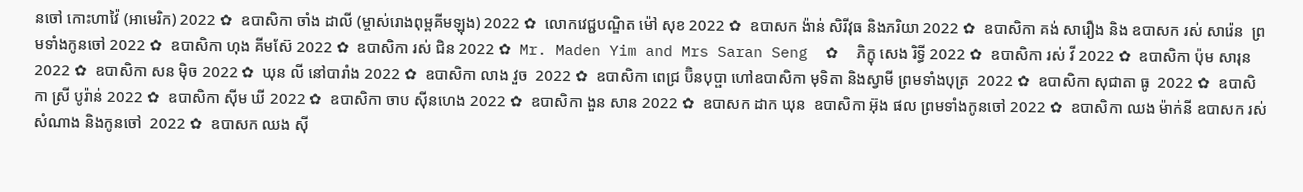នចៅ កោះហាវ៉ៃ (អាមេរិក) 2022 ✿  ឧបាសិកា ចាំង ដាលី (ម្ចាស់រោងពុម្ពគីមឡុង) 2022 ✿  លោកវេជ្ជបណ្ឌិត ម៉ៅ សុខ 2022 ✿  ឧបាសក ង៉ាន់ សិរីវុធ និងភរិយា 2022 ✿  ឧបាសិកា គង់ សារឿង និង ឧបាសក រស់ សារ៉េន  ព្រមទាំងកូនចៅ 2022 ✿  ឧបាសិកា ហុង គីមស៊ែ 2022 ✿  ឧបាសិកា រស់ ជិន 2022 ✿  Mr. Maden Yim and Mrs Saran Seng  ✿  ភិក្ខុ សេង រិទ្ធី 2022 ✿  ឧបាសិកា រស់ វី 2022 ✿  ឧបាសិកា ប៉ុម សារុន 2022 ✿  ឧបាសិកា សន ម៉ិច 2022 ✿  ឃុន លី នៅបារាំង 2022 ✿  ឧបាសិកា លាង វួច  2022 ✿  ឧបាសិកា ពេជ្រ ប៊ិនបុប្ផា ហៅឧបាសិកា មុទិតា និងស្វាមី ព្រមទាំងបុត្រ  2022 ✿  ឧបាសិកា សុជាតា ធូ  2022 ✿  ឧបាសិកា ស្រី បូរ៉ាន់ 2022 ✿  ឧបាសិកា ស៊ីម ឃី 2022 ✿  ឧបាសិកា ចាប ស៊ីនហេង 2022 ✿  ឧបាសិកា ងួន សាន 2022 ✿  ឧបាសក ដាក ឃុន  ឧបាសិកា អ៊ុង ផល ព្រមទាំងកូនចៅ 2022 ✿  ឧបាសិកា ឈង ម៉ាក់នី ឧបាសក រស់ សំណាង និងកូនចៅ  2022 ✿  ឧបាសក ឈង សុី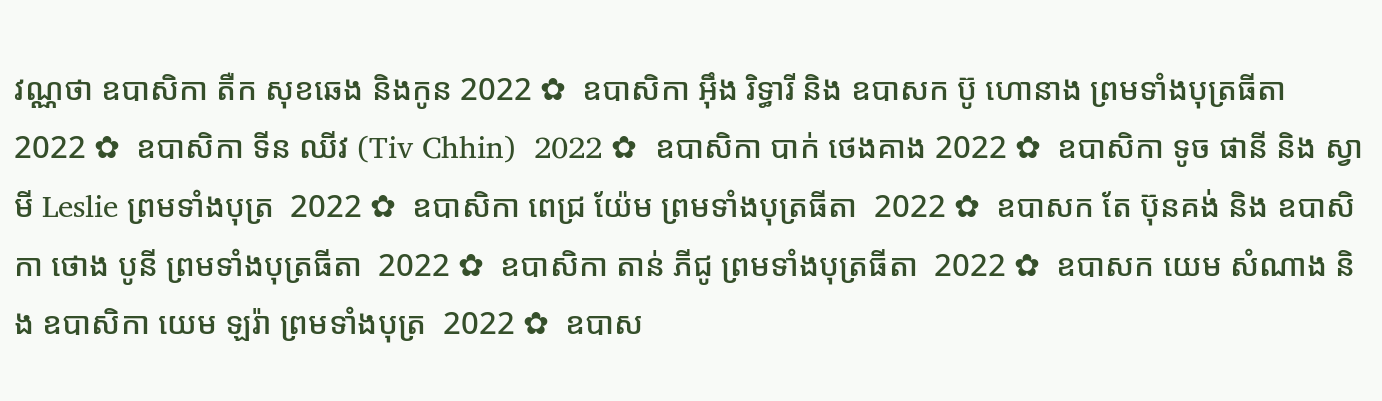វណ្ណថា ឧបាសិកា តឺក សុខឆេង និងកូន 2022 ✿  ឧបាសិកា អុឹង រិទ្ធារី និង ឧបាសក ប៊ូ ហោនាង ព្រមទាំងបុត្រធីតា  2022 ✿  ឧបាសិកា ទីន ឈីវ (Tiv Chhin)  2022 ✿  ឧបាសិកា បាក់ ថេងគាង 2022 ✿  ឧបាសិកា ទូច ផានី និង ស្វាមី Leslie ព្រមទាំងបុត្រ  2022 ✿  ឧបាសិកា ពេជ្រ យ៉ែម ព្រមទាំងបុត្រធីតា  2022 ✿  ឧបាសក តែ ប៊ុនគង់ និង ឧបាសិកា ថោង បូនី ព្រមទាំងបុត្រធីតា  2022 ✿  ឧបាសិកា តាន់ ភីជូ ព្រមទាំងបុត្រធីតា  2022 ✿  ឧបាសក យេម សំណាង និង ឧបាសិកា យេម ឡរ៉ា ព្រមទាំងបុត្រ  2022 ✿  ឧបាស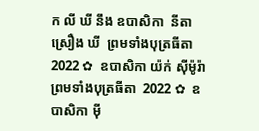ក លី ឃី នឹង ឧបាសិកា  នីតា ស្រឿង ឃី  ព្រមទាំងបុត្រធីតា  2022 ✿  ឧបាសិកា យ៉ក់ សុីម៉ូរ៉ា ព្រមទាំងបុត្រធីតា  2022 ✿  ឧបាសិកា មុី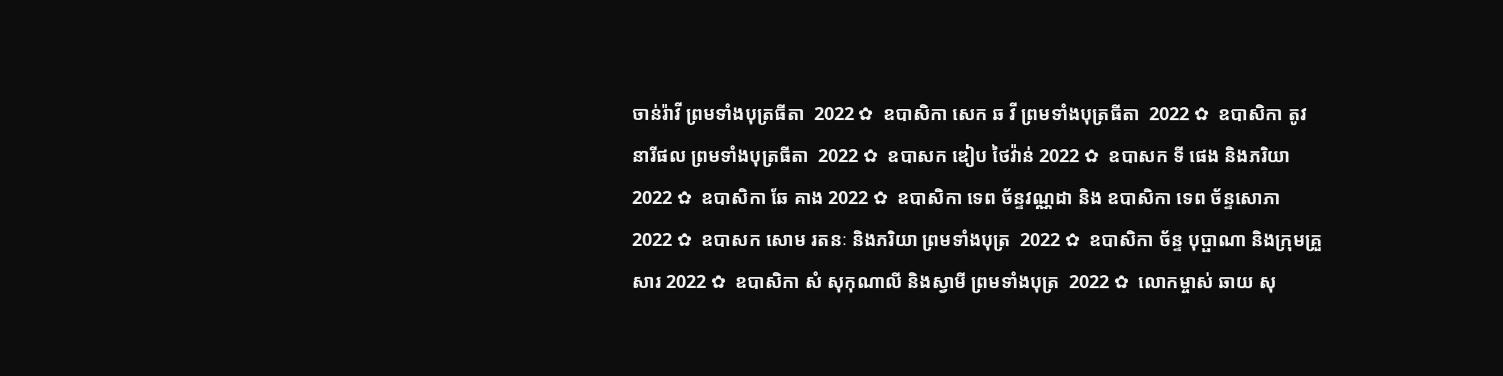ចាន់រ៉ាវី ព្រមទាំងបុត្រធីតា  2022 ✿  ឧបាសិកា សេក ឆ វី ព្រមទាំងបុត្រធីតា  2022 ✿  ឧបាសិកា តូវ នារីផល ព្រមទាំងបុត្រធីតា  2022 ✿  ឧបាសក ឌៀប ថៃវ៉ាន់ 2022 ✿  ឧបាសក ទី ផេង និងភរិយា 2022 ✿  ឧបាសិកា ឆែ គាង 2022 ✿  ឧបាសិកា ទេព ច័ន្ទវណ្ណដា និង ឧបាសិកា ទេព ច័ន្ទសោភា  2022 ✿  ឧបាសក សោម រតនៈ និងភរិយា ព្រមទាំងបុត្រ  2022 ✿  ឧបាសិកា ច័ន្ទ បុប្ផាណា និងក្រុមគ្រួសារ 2022 ✿  ឧបាសិកា សំ សុកុណាលី និងស្វាមី ព្រមទាំងបុត្រ  2022 ✿  លោកម្ចាស់ ឆាយ សុ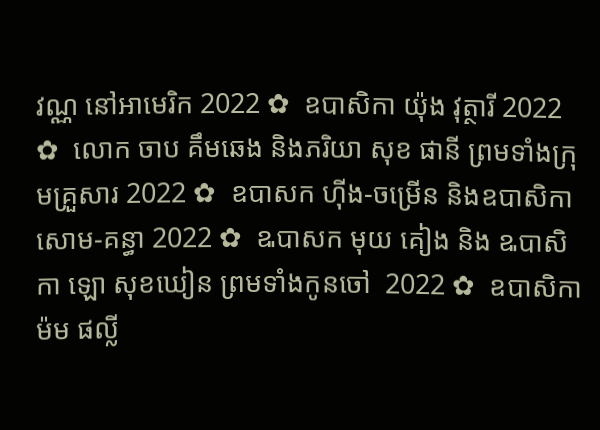វណ្ណ នៅអាមេរិក 2022 ✿  ឧបាសិកា យ៉ុង វុត្ថារី 2022 ✿  លោក ចាប គឹមឆេង និងភរិយា សុខ ផានី ព្រមទាំងក្រុមគ្រួសារ 2022 ✿  ឧបាសក ហ៊ីង-ចម្រើន និងឧបាសិកា សោម-គន្ធា 2022 ✿  ឩបាសក មុយ គៀង និង ឩបាសិកា ឡោ សុខឃៀន ព្រមទាំងកូនចៅ  2022 ✿  ឧបាសិកា ម៉ម ផល្លី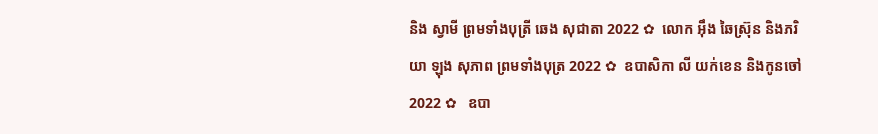និង ស្វាមី ព្រមទាំងបុត្រី ឆេង សុជាតា 2022 ✿  លោក អ៊ឹង ឆៃស្រ៊ុន និងភរិយា ឡុង សុភាព ព្រមទាំងបុត្រ 2022 ✿  ឧបាសិកា លី យក់ខេន និងកូនចៅ 2022 ✿   ឧបា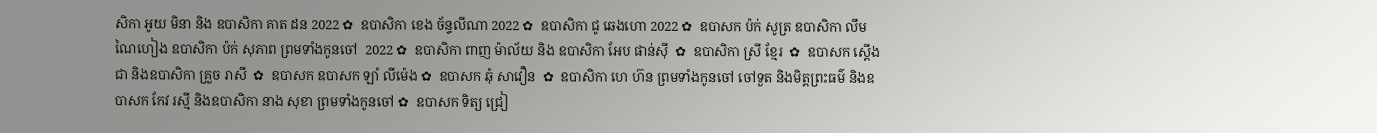សិកា អូយ មិនា និង ឧបាសិកា គាត ដន 2022 ✿  ឧបាសិកា ខេង ច័ន្ទលីណា 2022 ✿  ឧបាសិកា ជូ ឆេងហោ 2022 ✿  ឧបាសក ប៉ក់ សូត្រ ឧបាសិកា លឹម ណៃហៀង ឧបាសិកា ប៉ក់ សុភាព ព្រមទាំងកូនចៅ  2022 ✿  ឧបាសិកា ពាញ ម៉ាល័យ និង ឧបាសិកា អែប ផាន់ស៊ី  ✿  ឧបាសិកា ស្រី ខ្មែរ  ✿  ឧបាសក ស្តើង ជា និងឧបាសិកា គ្រួច រាសី  ✿  ឧបាសក ឧបាសក ឡាំ លីម៉េង ✿  ឧបាសក ឆុំ សាវឿន  ✿  ឧបាសិកា ហេ ហ៊ន ព្រមទាំងកូនចៅ ចៅទួត និងមិត្តព្រះធម៌ និងឧបាសក កែវ រស្មី និងឧបាសិកា នាង សុខា ព្រមទាំងកូនចៅ ✿  ឧបាសក ទិត្យ ជ្រៀ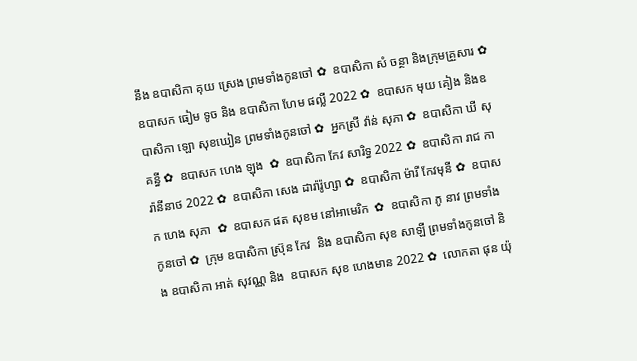នឹង ឧបាសិកា គុយ ស្រេង ព្រមទាំងកូនចៅ ✿  ឧបាសិកា សំ ចន្ថា និងក្រុមគ្រួសារ ✿  ឧបាសក ធៀម ទូច និង ឧបាសិកា ហែម ផល្លី 2022 ✿  ឧបាសក មុយ គៀង និងឧបាសិកា ឡោ សុខឃៀន ព្រមទាំងកូនចៅ ✿  អ្នកស្រី វ៉ាន់ សុភា ✿  ឧបាសិកា ឃី សុគន្ធី ✿  ឧបាសក ហេង ឡុង  ✿  ឧបាសិកា កែវ សារិទ្ធ 2022 ✿  ឧបាសិកា រាជ ការ៉ានីនាថ 2022 ✿  ឧបាសិកា សេង ដារ៉ារ៉ូហ្សា ✿  ឧបាសិកា ម៉ារី កែវមុនី ✿  ឧបាសក ហេង សុភា  ✿  ឧបាសក ផត សុខម នៅអាមេរិក  ✿  ឧបាសិកា ភូ នាវ ព្រមទាំងកូនចៅ ✿  ក្រុម ឧបាសិកា ស្រ៊ុន កែវ  និង ឧបាសិកា សុខ សាឡី ព្រមទាំងកូនចៅ និង ឧបាសិកា អាត់ សុវណ្ណ និង  ឧបាសក សុខ ហេងមាន 2022 ✿  លោកតា ផុន យ៉ុ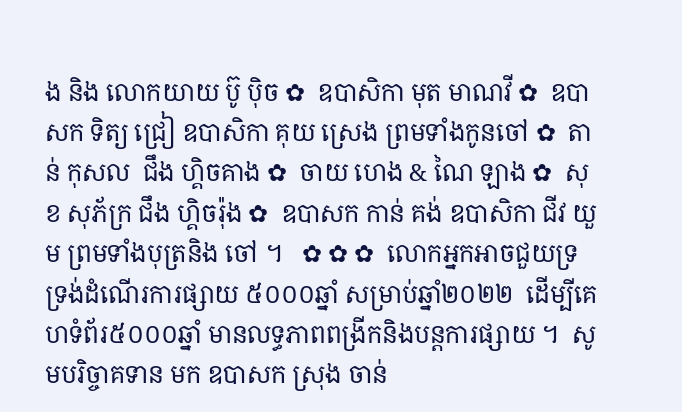ង និង លោកយាយ ប៊ូ ប៉ិច ✿  ឧបាសិកា មុត មាណវី ✿  ឧបាសក ទិត្យ ជ្រៀ ឧបាសិកា គុយ ស្រេង ព្រមទាំងកូនចៅ ✿  តាន់ កុសល  ជឹង ហ្គិចគាង ✿  ចាយ ហេង & ណៃ ឡាង ✿  សុខ សុភ័ក្រ ជឹង ហ្គិចរ៉ុង ✿  ឧបាសក កាន់ គង់ ឧបាសិកា ជីវ យួម ព្រមទាំងបុត្រនិង ចៅ ។   ✿ ✿ ✿  លោកអ្នកអាចជួយទ្រទ្រង់ដំណើរការផ្សាយ ៥០០០ឆ្នាំ សម្រាប់ឆ្នាំ២០២២  ដើម្បីគេហទំព័រ៥០០០ឆ្នាំ មានលទ្ធភាពពង្រីកនិងបន្តការផ្សាយ ។  សូមបរិច្ចាគទាន មក ឧបាសក ស្រុង ចាន់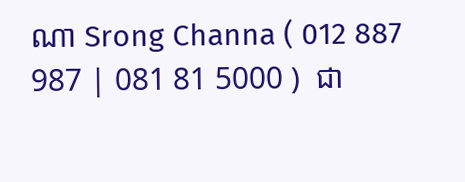ណា Srong Channa ( 012 887 987 | 081 81 5000 )  ជា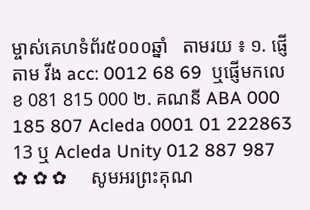ម្ចាស់គេហទំព័រ៥០០០ឆ្នាំ   តាមរយ ៖ ១. ផ្ញើតាម វីង acc: 0012 68 69  ឬផ្ញើមកលេខ 081 815 000 ២. គណនី ABA 000 185 807 Acleda 0001 01 222863 13 ឬ Acleda Unity 012 887 987   ✿ ✿ ✿     សូមអរព្រះគុណ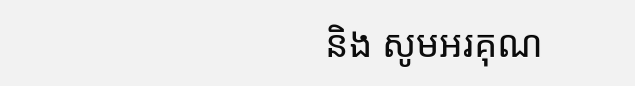និង សូមអរគុណ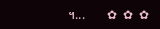។...       ✿  ✿  ✿